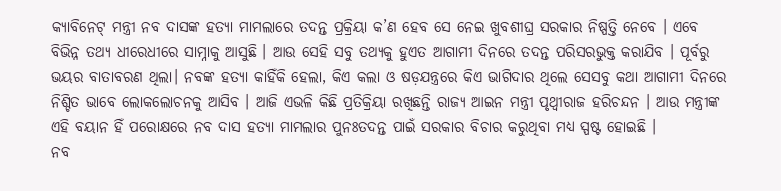କ୍ୟାବିନେଟ୍ ମନ୍ତ୍ରୀ ନବ ଦାସଙ୍କ ହତ୍ୟା ମାମଲାରେ ତଦନ୍ତ ପ୍ରକ୍ରିୟା କ’ଣ ହେବ ସେ ନେଇ ଖୁବଶୀଘ୍ର ସରକାର ନିଷ୍ପତ୍ତି ନେବେ । ଏବେ ବିଭିନ୍ନ ତଥ୍ୟ ଧୀରେଧୀରେ ସାମ୍ନାକୁ ଆସୁଛି । ଆଉ ସେହି ସବୁ ତଥ୍ୟକୁ ହୁଏତ ଆଗାମୀ ଦିନରେ ତଦନ୍ତ ପରିସରଭୁକ୍ତ କରାଯିବ । ପୂର୍ବରୁ ଭୟର ବାତାବରଣ ଥିଲା। ନବଙ୍କ ହତ୍ୟା କାହିଁକି ହେଲା, କିଏ କଲା ଓ ଷଡ଼ଯନ୍ତ୍ରରେ କିଏ ଭାଗିଦାର ଥିଲେ ସେସବୁ କଥା ଆଗାମୀ ଦିନରେ ନିଶ୍ଚିତ ଭାବେ ଲୋକଲୋଚନକୁ ଆସିବ । ଆଜି ଏଭଳି କିଛି ପ୍ରତିକ୍ରିୟା ରଖିଛନ୍ତି ରାଜ୍ୟ ଆଇନ ମନ୍ତ୍ରୀ ପୃଥ୍ୱୀରାଜ ହରିଚନ୍ଦନ । ଆଉ ମନ୍ତ୍ରୀଙ୍କ ଏହି ବୟାନ ହିଁ ପରୋକ୍ଷରେ ନବ ଦାସ ହତ୍ୟା ମାମଲାର ପୁନଃତଦନ୍ତ ପାଇଁ ସରକାର ବିଚାର କରୁଥିବା ମଧ୍ୟ ସ୍ପଷ୍ଟ ହୋଇଛି ।
ନବ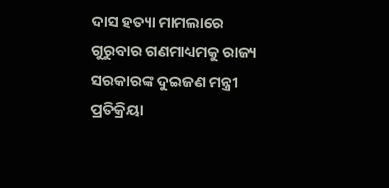ଦାସ ହତ୍ୟା ମାମଲାରେ ଗୁରୁବାର ଗଣମାଧ୍ୟମକୁ ରାଜ୍ୟ ସରକାରଙ୍କ ଦୁଇଜଣ ମନ୍ତ୍ରୀ ପ୍ରତିକ୍ରିୟା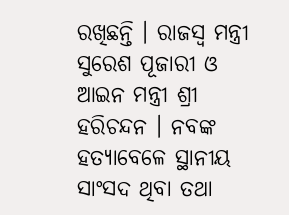ରଖିଛନ୍ତି । ରାଜସ୍ୱ ମନ୍ତ୍ରୀ ସୁରେଶ ପୂଜାରୀ ଓ ଆଇନ ମନ୍ତ୍ରୀ ଶ୍ରୀ ହରିଚନ୍ଦନ । ନବଙ୍କ ହତ୍ୟାବେଳେ ସ୍ଥାନୀୟ ସାଂସଦ ଥିବା ତଥା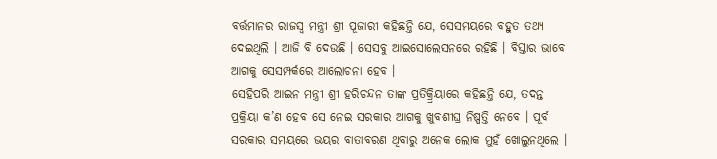ବର୍ତ୍ତମାନର ରାଜସ୍ୱ ମନ୍ତ୍ରୀ ଶ୍ରୀ ପୂଜାରୀ କହିଛନ୍ତି ଯେ, ସେସମୟରେ ବହୁତ ତଥ୍ୟ ଦେଇଥିଲି । ଆଜି ବି ଦେଉଛି । ସେସବୁ ଆଇସୋଲେସନରେ ରହିଛି । ବିସ୍ତାର ଭାବେ ଆଗକୁ ସେସମ୍ପର୍କରେ ଆଲୋଚନା ହେବ ।
ସେହିପରି ଆଇନ ମନ୍ତ୍ରୀ ଶ୍ରୀ ହରିଚନ୍ଦନ ତାଙ୍କ ପ୍ରତିକ୍ର୍ରିୟାରେ କହିଛନ୍ତି ଯେ, ତଦନ୍ତ ପ୍ରକ୍ରିୟା କ’ଣ ହେବ ସେ ନେଇ ସରକାର ଆଗକୁ ଖୁବଶୀଘ୍ର ନିଷ୍ପତ୍ତି ନେବେ । ପୂର୍ବ ସରକାର ସମୟରେ ଭୟର ବାତାବରଣ ଥିବାରୁ ଅନେକ ଲୋକ ମୁହଁ ଖୋଲୁନଥିଲେ ।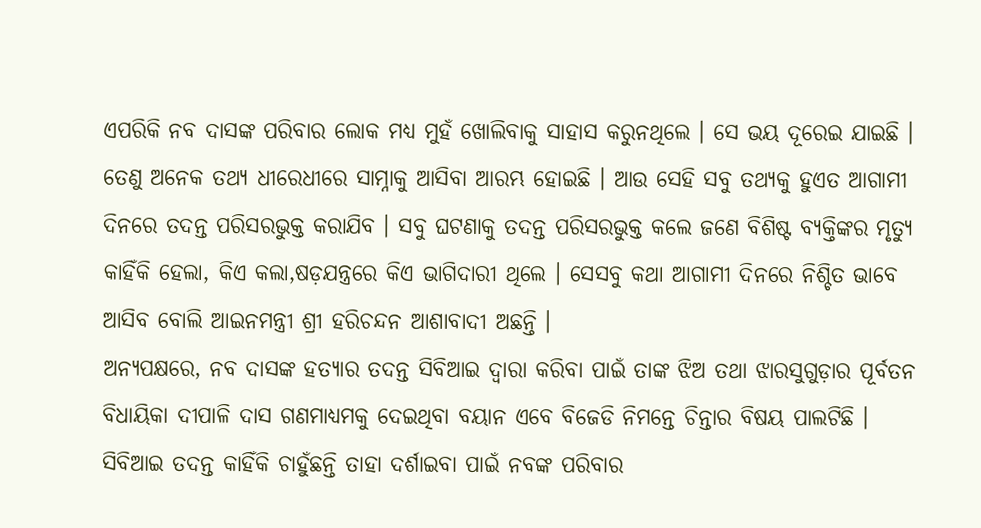ଏପରିକି ନବ ଦାସଙ୍କ ପରିବାର ଲୋକ ମଧ୍ୟ ମୁହଁ ଖୋଲିବାକୁ ସାହାସ କରୁନଥିଲେ । ସେ ଭୟ ଦୂରେଇ ଯାଇଛି । ତେଣୁ ଅନେକ ତଥ୍ୟ ଧୀରେଧୀରେ ସାମ୍ନାକୁ ଆସିବା ଆରମ୍ଭ ହୋଇଛି । ଆଉ ସେହି ସବୁ ତଥ୍ୟକୁ ହୁଏତ ଆଗାମୀ ଦିନରେ ତଦନ୍ତ ପରିସରଭୁକ୍ତ କରାଯିବ । ସବୁ ଘଟଣାକୁ ତଦନ୍ତ ପରିସରଭୁକ୍ତ କଲେ ଜଣେ ବିଶିଷ୍ଟ ବ୍ୟକ୍ତିଙ୍କର ମୃତ୍ୟୁ କାହିଁକି ହେଲା, କିଏ କଲା,ଷଡ଼ଯନ୍ତ୍ରରେ କିଏ ଭାଗିଦାରୀ ଥିଲେ । ସେସବୁ କଥା ଆଗାମୀ ଦିନରେ ନିଶ୍ଚିତ ଭାବେ ଆସିବ ବୋଲି ଆଇନମନ୍ତ୍ରୀ ଶ୍ରୀ ହରିଚନ୍ଦନ ଆଶାବାଦୀ ଅଛନ୍ତି ।
ଅନ୍ୟପକ୍ଷରେ, ନବ ଦାସଙ୍କ ହତ୍ୟାର ତଦନ୍ତ ସିବିଆଇ ଦ୍ୱାରା କରିବା ପାଇଁ ତାଙ୍କ ଝିଅ ତଥା ଝାରସୁଗୁଡ଼ାର ପୂର୍ବତନ ବିଧାୟିକା ଦୀପାଳି ଦାସ ଗଣମାଧ୍ୟମକୁ ଦେଇଥିବା ବୟାନ ଏବେ ବିଜେଡି ନିମନ୍ତେ ଚିନ୍ତାର ବିଷୟ ପାଲଟିଛି । ସିବିଆଇ ତଦନ୍ତ କାହିଁକି ଚାହୁଁଛନ୍ତି ତାହା ଦର୍ଶାଇବା ପାଇଁ ନବଙ୍କ ପରିବାର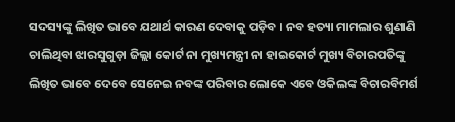ସଦସ୍ୟଙ୍କୁ ଲିଖିତ ଭାବେ ଯଥାର୍ଥ କାରଣ ଦେବାକୁ ପଡ଼ିବ । ନବ ହତ୍ୟା ମାମଲାର ଶୁଣାଣି ଚାଲିଥିବା ଝାରସୁଗୁଡ଼ା ଜିଲ୍ଲା କୋର୍ଟ ନା ମୁଖ୍ୟମନ୍ତ୍ରୀ ନା ହାଇକୋର୍ଟ ମୁଖ୍ୟ ବିଚାରପତିଙ୍କୁ ଲିଖିତ ଭାବେ ଦେବେ ସେନେଇ ନବଙ୍କ ପରିବାର ଲୋକେ ଏବେ ଓକିଲଙ୍କ ବିଚାରବିମର୍ଶ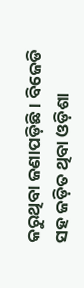କରୁଥିବା ଜଣାପଡ଼ିଛି । ବିଜେଡି ସହ ଜଡ଼ିତ ଥିବା ଓଡ଼ିଶା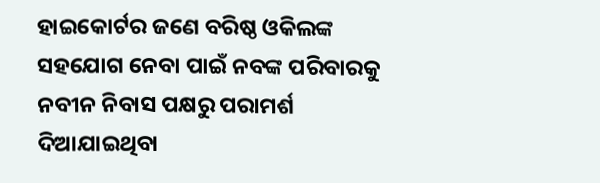ହାଇକୋର୍ଟର ଜଣେ ବରିଷ୍ଠ ଓକିଲଙ୍କ ସହଯୋଗ ନେବା ପାଇଁ ନବଙ୍କ ପରିବାରକୁ ନବୀନ ନିବାସ ପକ୍ଷରୁ ପରାମର୍ଶ ଦିଆଯାଇଥିବା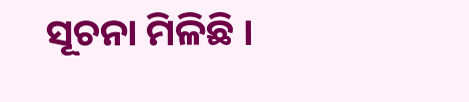ସୂଚନା ମିଳିଛି ।